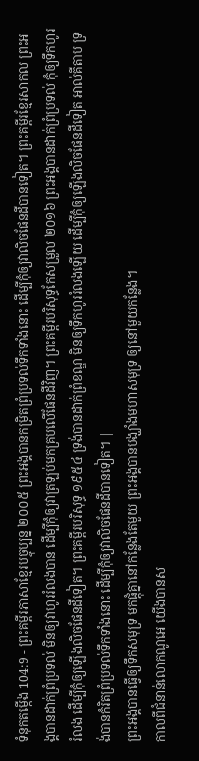ទំនុកតម្កើង 104:9 - ព្រះគម្ពីរភាសាខ្មែរបច្ចុប្បន្ន ២០០៥ ព្រះអង្គបានកម្រិតព្រំប្រទល់ទឹកទាំងនោះ ដើម្បីកុំឲ្យវាលិចផែនដីបានទៀត។ ព្រះគម្ពីរខ្មែរសាកល ព្រះអង្គបានដាក់ព្រំប្រទល់ មិនឲ្យវាហូររំលងបាន ដើម្បីកុំឲ្យវាត្រឡប់មកគ្របលើផែនដីវិញ។ ព្រះគម្ពីរបរិសុទ្ធកែសម្រួល ២០១៦ ព្រះអង្គបានដាក់ព្រំប្រទល់ កុំឲ្យទឹកហូររំលង ដើម្បីកុំឲ្យឡើងលិចផែនដីទៀត។ ព្រះគម្ពីរបរិសុទ្ធ ១៩៥៤ ទ្រង់បានដាក់ព្រំខណ្ឌ មិនឲ្យទឹកហូររំលងឡើយ ដើម្បីកុំឲ្យឡើងលិចផែនដីទៀត អាល់គីតាប ទ្រង់បានកំរិតព្រំប្រទល់ទឹកទាំងនោះ ដើម្បីកុំឲ្យវាលិចផែនដីបានទៀត។ |
ព្រះអង្គបានធ្វើឲ្យទឹកសមុទ្រ មកផ្ដុំគ្នានៅកន្លែងតែមួយ ព្រះអង្គបានបង្ឃាំងមហាសមុទ្រ ឲ្យនៅមួយកន្លែង។
កាលពីជំនាន់លោកណូអេ យើងបានស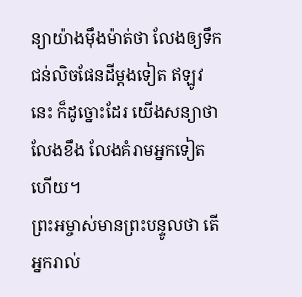ន្យាយ៉ាងម៉ឹងម៉ាត់ថា លែងឲ្យទឹកជន់លិចផែនដីម្ដងទៀត ឥឡូវនេះ ក៏ដូច្នោះដែរ យើងសន្យាថា លែងខឹង លែងគំរាមអ្នកទៀតហើយ។
ព្រះអម្ចាស់មានព្រះបន្ទូលថា តើអ្នករាល់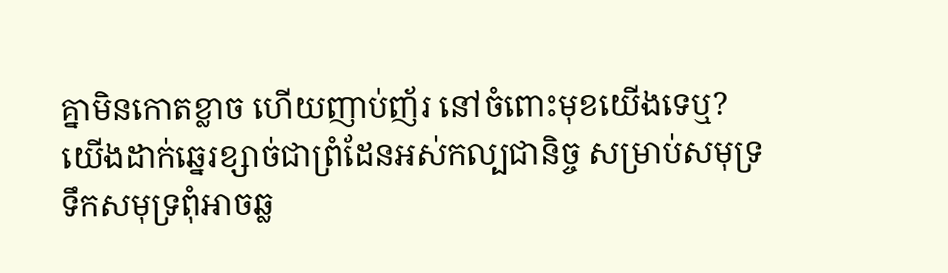គ្នាមិនកោតខ្លាច ហើយញាប់ញ័រ នៅចំពោះមុខយើងទេឬ? យើងដាក់ឆ្នេរខ្សាច់ជាព្រំដែនអស់កល្បជានិច្ច សម្រាប់សមុទ្រ ទឹកសមុទ្រពុំអាចឆ្ល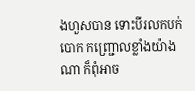ងហួសបាន ទោះបីរលកបក់បោក កញ្ជ្រោលខ្លាំងយ៉ាងណា ក៏ពុំអាច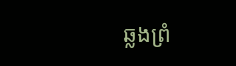ឆ្លងព្រំ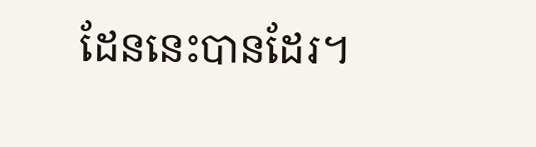ដែននេះបានដែរ។